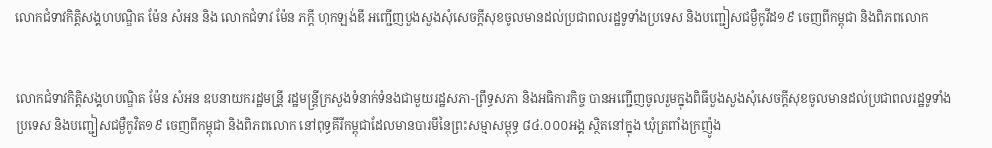លោកជំទាវកិត្តិសង្គហបណ្ឌិត ម៉ែន សំអន និង លោកជំទាវ ម៉ែន ភក្តី ហុកឡង់ឌី អញ្ជើញបួងសួងសុំសេចក្តីសុខចូលមានដល់ប្រជាពលរដ្ឋទូទាំងប្រទេស និងបញ្ជៀសជម្ងឺកូវីដ១៩ ចេញពីកម្ពុជា និងពិភពលោក


លោកជំទាវកិត្តិសង្គហបណ្ឌិត ម៉ែន សំអន ឧបនាយករដ្ឋមន្រី្ត រដ្ឋមន្រ្តីក្រសួងទំនាក់ទំនងជាមួយរដ្ឋសភា-ព្រឹទ្ធសភា និងអធិការកិច្ច បានអញ្ជើញចូលរួមក្នុងពិធីបួងសួងសុំសេចក្តីសុខចូលមានដល់ប្រជាពលរដ្ឋទូទាំងប្រទេស និងបញ្ជៀសជម្ងឺកូវិត១៩ ចេញពីកម្ពុជា និងពិភពលោក នៅពុទ្ធគីរីកម្ពុជាដែលមានបារមីនៃព្រះសម្មាសម្ពុទ្ធ ៨៤.០០០អង្គ ស្ថិតនៅក្នុង ឃុំត្រពាំងក្រញ៉ូង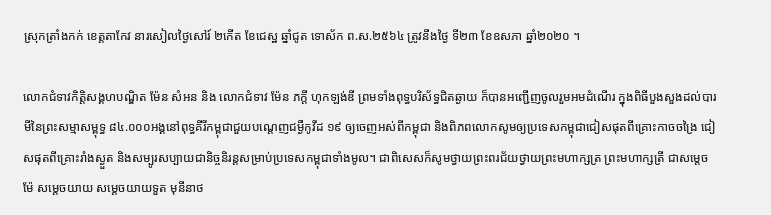ស្រុកត្រាំងកក់ ខេត្តតាកែវ នារសៀលថ្ងៃសៅរ៍ ២កើត ខែជេស្ឋ ឆ្នាំជូត ទោស័ក ព.ស.២៥៦៤ ត្រូវនឹងថ្ងៃ ទី២៣ ខែឧសភា ឆ្នាំ២០២០ ។

លោកជំទាវកិត្តិសង្គហបណ្ឌិត ម៉ែន សំអន និង លោកជំទាវ ម៉ែន ភក្តី ហុកឡង់ឌី ព្រមទាំងពុទ្ធបរិស័ទ្ធជិតឆ្ងាយ ក៏បានអញ្ជើញចូលរួមអមដំណើរ ក្នុងពិធីបួងសួងដល់បារមីនៃព្រះសម្មាសម្ពុទ្ធ ៨៤.០០០អង្គនៅពុទ្ធគីរីកម្ពុជាជួយបណ្តេញជម្ងឺកូវីដ ១៩ ឲ្យចេញអស់ពីកម្ពុជា និងពិភពលោកសូមឲ្យប្រទេសកម្ពុជាជៀសផុតពីគ្រោះកាចចង្រៃ ជៀសផុតពីគ្រោះរាំងស្ងួត និងសម្បូរសប្បាយជានិច្ចនិរន្តសម្រាប់ប្រទេសកម្ពុជាទាំងមូល។ ជាពិសេសក៏សូមថ្វាយព្រះពរជ័យថ្វាយព្រះមហាក្សត្រ ព្រះមហាក្សត្រី ជាសម្តេចម៉ែ សម្តេចយាយ សម្តេចយាយទួត មុនីនាថ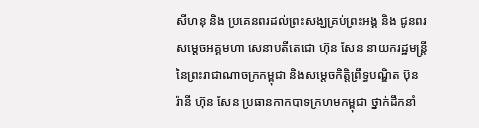សីហនុ និង ប្រគេនពរដល់ព្រះសង្ឃគ្រប់ព្រះអង្គ និង ជូនពរ សម្តេចអគ្គមហា សេនាបតីតេជោ ហ៊ុន សែន នាយករដ្ឋមន្រ្តី នៃព្រះរាជាណាចក្រកម្ពុជា និងសម្តេចកិត្តិព្រឹទ្ធបណ្ឌិត ប៊ុន រ៉ានី ហ៊ុន សែន ប្រធានកាកបាទក្រហមកម្ពុជា ថ្នាក់ដឹកនាំ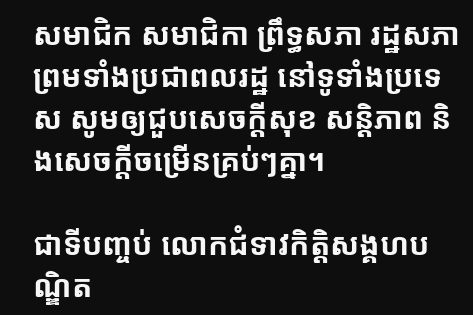សមាជិក សមាជិកា ព្រឹទ្ធសភា រដ្ឋសភា ព្រមទាំងប្រជាពលរដ្ឋ នៅទូទាំងប្រទេស សូមឲ្យជួបសេចក្តីសុខ សន្តិភាព និងសេចក្តីចម្រើនគ្រប់ៗគ្នា។

ជាទីបញ្ចប់ លោកជំទាវកិត្តិសង្គហបណ្ឌិត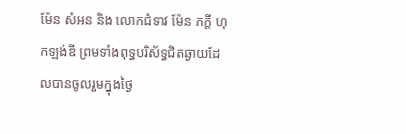ម៉ែន សំអន និង លោកជំទាវ ម៉ែន ភក្តី ហុកឡង់ឌី ព្រមទាំងពុទ្ធបរិស័ទ្ធជិតឆ្ងាយដែលបានចូលរួមក្នុងថ្ងៃ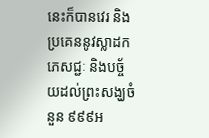នេះក៏បានវេរ និងប្រគេននូវស្លាដក ភេសជ្ជៈ និងបច្ច័យដល់ព្រះសង្ឃចំនួន ៩៩៩អ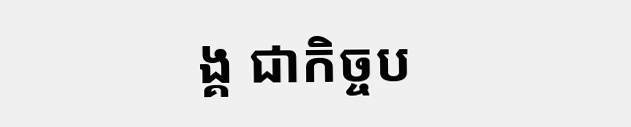ង្គ ជាកិច្ចប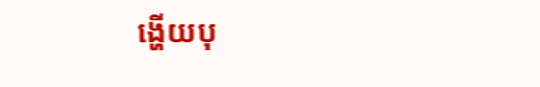ង្ហើយបុ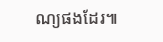ណ្យផងដែរ៕